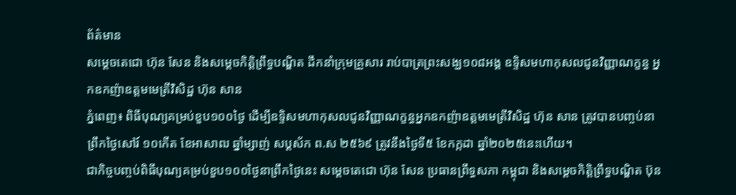ព័ត៌មាន
សម្តេចតេជោ ហ៊ុន សែន និងសម្តេចកិត្តិព្រឹទ្ធបណ្ឌិត ដឹកនាំក្រុមគ្រួសារ រាប់បាត្រព្រះសង្ឃ១០៨អង្គ ឧទ្ទិសមហាកុសលជូនវិញ្ញាណក្ខន្ធ អ្នកឧកញ៉ាឧត្តមមេត្រីវិសិដ្ឋ ហ៊ុន សាន
ភ្នំពេញ៖ ពិធីបុណ្យគម្រប់ខួប១០០ថ្ងៃ ដើម្បីឧទ្ទិសមហាកុសលជូនវិញ្ញាណក្ខន្ធអ្នកឧកញ៉ាឧត្តមមេត្រីវិសិដ្ឋ ហ៊ុន សាន ត្រូវបានបញ្ចប់នាព្រឹកថ្ងៃសៅរ៍ ១០កើត ខែអាសាឍ ឆ្នាំម្សាញ់ សប្ដស័ក ព.ស ២៥៦៩ ត្រូវនឹងថ្ងៃទី៥ ខែកក្កដា ឆ្នាំ២០២៥នេះហើយ។
ជាកិច្ចបញ្ចប់ពិធីបុណ្យគម្រប់ខួប១០០ថ្ងៃនាព្រឹកថ្ងៃនេះ សម្តេចតេជោ ហ៊ុន សែន ប្រធានព្រឹទ្ធសភា កម្ពុជា និងសម្តេចកិត្តិព្រឹទ្ធបណ្ឌិត ប៊ុន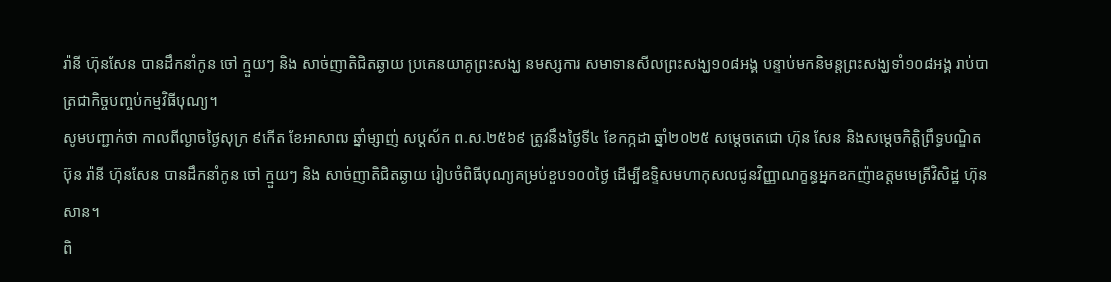រ៉ានី ហ៊ុនសែន បានដឹកនាំកូន ចៅ ក្មួយៗ និង សាច់ញាតិជិតឆ្ងាយ ប្រគេនយាគូព្រះសង្ឃ នមស្សការ សមាទានសីលព្រះសង្ឃ១០៨អង្គ បន្ទាប់មកនិមន្តព្រះសង្ឃទាំ១០៨អង្គ រាប់បាត្រជាកិច្ចបញ្ចប់កម្មវិធីបុណ្យ។
សូមបញ្ជាក់ថា កាលពីល្ងាចថ្ងៃសុក្រ ៩កើត ខែអាសាឍ ឆ្នាំម្សាញ់ សប្ដស័ក ព.ស.២៥៦៩ ត្រូវនឹងថ្ងៃទី៤ ខែកក្កដា ឆ្នាំ២០២៥ សម្តេចតេជោ ហ៊ុន សែន និងសម្តេចកិត្តិព្រឹទ្ធបណ្ឌិត ប៊ុន រ៉ានី ហ៊ុនសែន បានដឹកនាំកូន ចៅ ក្មួយៗ និង សាច់ញាតិជិតឆ្ងាយ រៀបចំពិធីបុណ្យគម្រប់ខួប១០០ថ្ងៃ ដើម្បីឧទ្ទិសមហាកុសលជូនវិញ្ញាណក្ខន្ធអ្នកឧកញ៉ាឧត្តមមេត្រីវិសិដ្ឋ ហ៊ុន សាន។
ពិ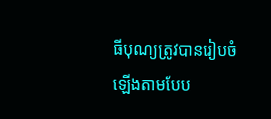ធីបុណ្យត្រូវបានរៀបចំឡើងតាមបែប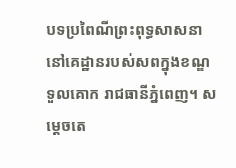បទប្រពៃណីព្រះពុទ្ធសាសនា នៅគេដ្ឋានរបស់សពក្នុងខណ្ឌទួលគោក រាជធានីភ្នំពេញ។ សម្តេចតេ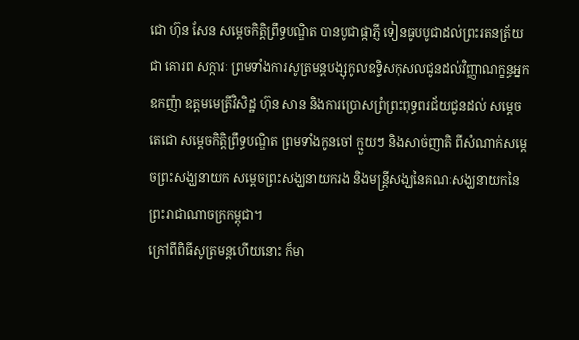ជោ ហ៊ុន សែន សម្តេចកិត្តិព្រឹទ្ធបណ្ឌិត បានបូជាផ្កាភ្ញី ទៀនធូបបូជាដល់ព្រះរតនត្រ័យ ជា គោរព សក្ការៈ ព្រមទាំងការសូត្រមន្តបង្សុកូលឧទ្ទិសកុសលជូនដល់វិញ្ញាណក្ខន្ធអ្នក ឧកញ៉ា ឧត្តមមេត្រីវិសិដ្ឋ ហ៊ុន សាន និងការប្រោសព្រំព្រះពុទ្ធពរជ័យជូនដល់ សម្តេច តេជោ សម្តេចកិត្តិព្រឹទ្ធបណ្ឌិត ព្រមទាំងកូនចៅ ក្មួយៗ និងសាច់ញាតិ ពីសំណាក់សម្តេចព្រះសង្ឃនាយក សម្តេចព្រះសង្ឃនាយករង និងមន្ត្រីសង្ឃនៃគណៈសង្ឃនាយកនៃព្រះរាជាណាចក្រកម្ពុជា។
ក្រៅពីពិធីសូត្រមន្តហើយនោះ ក៏មា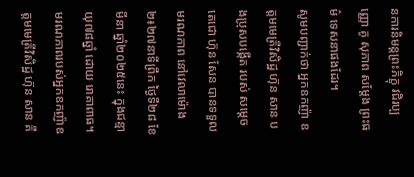នការនិមន្តព្រះភិក្ខុ វជិរប្បញ្ញោ គូ សុភាព សម្តែង ព្រះធម៌ ទេសនាផងដែរ។
សូមបញ្ជាក់ថា អ្នកឧកញ៉ា ឧត្តមមេត្រីវិសិដ្ឋ ហ៊ុន សាន បងប្រុសបង្កើត របស់ សម្តេចតេជោ ហ៊ុន សែន បានទទួលមរណភាព នៅវេលាម៉ោង ២៖២៧នាទីព្រឹក ថ្ងៃទី២៨ ខែមីនា ឆ្នាំ២០២៥នេះ ក្នុងជន្មាយុ៧៨ឆ្នាំ ដោយ រោគាពាធ។
មរណភាពរបស់អ្នកឧកញ៉ាឧត្តមមេត្រីវិសិដ្ឋ ហ៊ុន សាន គឺ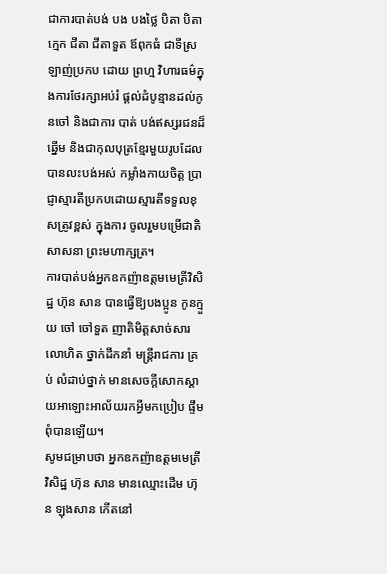ជាការបាត់បង់ បង បងថ្លៃ បិតា បិតាក្មេក ជីតា ជីតាទួត ឪពុកធំ ជាទីស្រឡាញ់ប្រកប ដោយ ព្រហ្ម វិហារធម៌ក្នុងការថែរក្សាអប់រំ ផ្ដល់ដំបូន្មានដល់កូនចៅ និងជាការ បាត់ បង់ឥស្សរជនដ៏ឆ្នើម និងជាកុលបុត្រខ្មែរមួយរូបដែលបានលះបង់អស់ កម្លាំងកាយចិត្ត ប្រាជ្ញាស្មារតីប្រកបដោយស្មារតីទទួលខុសត្រូវខ្ពស់ ក្នុងការ ចូលរួមបម្រើជាតិ សាសនា ព្រះមហាក្សត្រ។
ការបាត់បង់អ្នកឧកញ៉ាឧត្តមមេត្រីវិសិដ្ឋ ហ៊ុន សាន បានធ្វើឱ្យបងប្អូន កូនក្មួយ ចៅ ចៅទួត ញាតិមិត្តសាច់សារលោហិត ថ្នាក់ដឹកនាំ មន្ត្រីរាជការ គ្រប់ លំដាប់ថ្នាក់ មានសេចក្តីសោកស្ដាយអាឡោះអាល័យរកអ្វីមកប្រៀប ផ្ទឹម ពុំបានឡើយ។
សូមជម្រាបថា អ្នកឧកញ៉ាឧត្តមមេត្រីវិសិដ្ឋ ហ៊ុន សាន មានឈ្មោះដើម ហ៊ុន ឡុងសាន កើតនៅ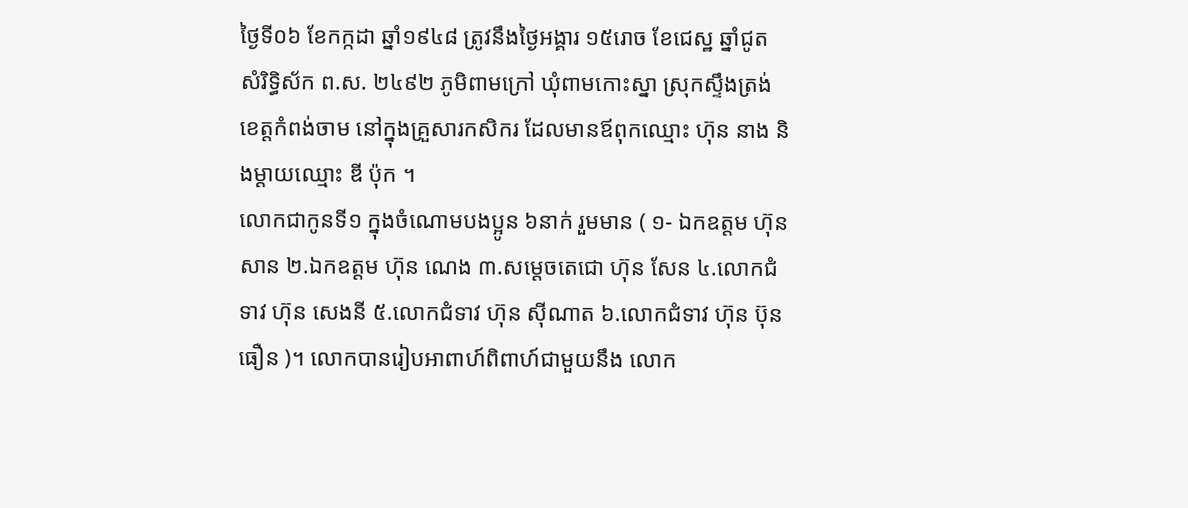ថ្ងៃទី០៦ ខែកក្កដា ឆ្នាំ១៩៤៨ ត្រូវនឹងថ្ងៃអង្គារ ១៥រោច ខែជេស្ឋ ឆ្នាំជូត សំរិទ្ធិស័ក ព.ស. ២៤៩២ ភូមិពាមក្រៅ ឃុំពាមកោះស្នា ស្រុកស្ទឹងត្រង់ ខេត្តកំពង់ចាម នៅក្នុងគ្រួសារកសិករ ដែលមានឪពុកឈ្មោះ ហ៊ុន នាង និងម្ដាយឈ្មោះ ឌី ប៉ុក ។
លោកជាកូនទី១ ក្នុងចំណោមបងប្អូន ៦នាក់ រួមមាន ( ១- ឯកឧត្ដម ហ៊ុន សាន ២.ឯកឧត្ដម ហ៊ុន ណេង ៣.សម្ដេចតេជោ ហ៊ុន សែន ៤.លោកជំទាវ ហ៊ុន សេងនី ៥.លោកជំទាវ ហ៊ុន ស៊ីណាត ៦.លោកជំទាវ ហ៊ុន ប៊ុនធឿន )។ លោកបានរៀបអាពាហ៍ពិពាហ៍ជាមួយនឹង លោក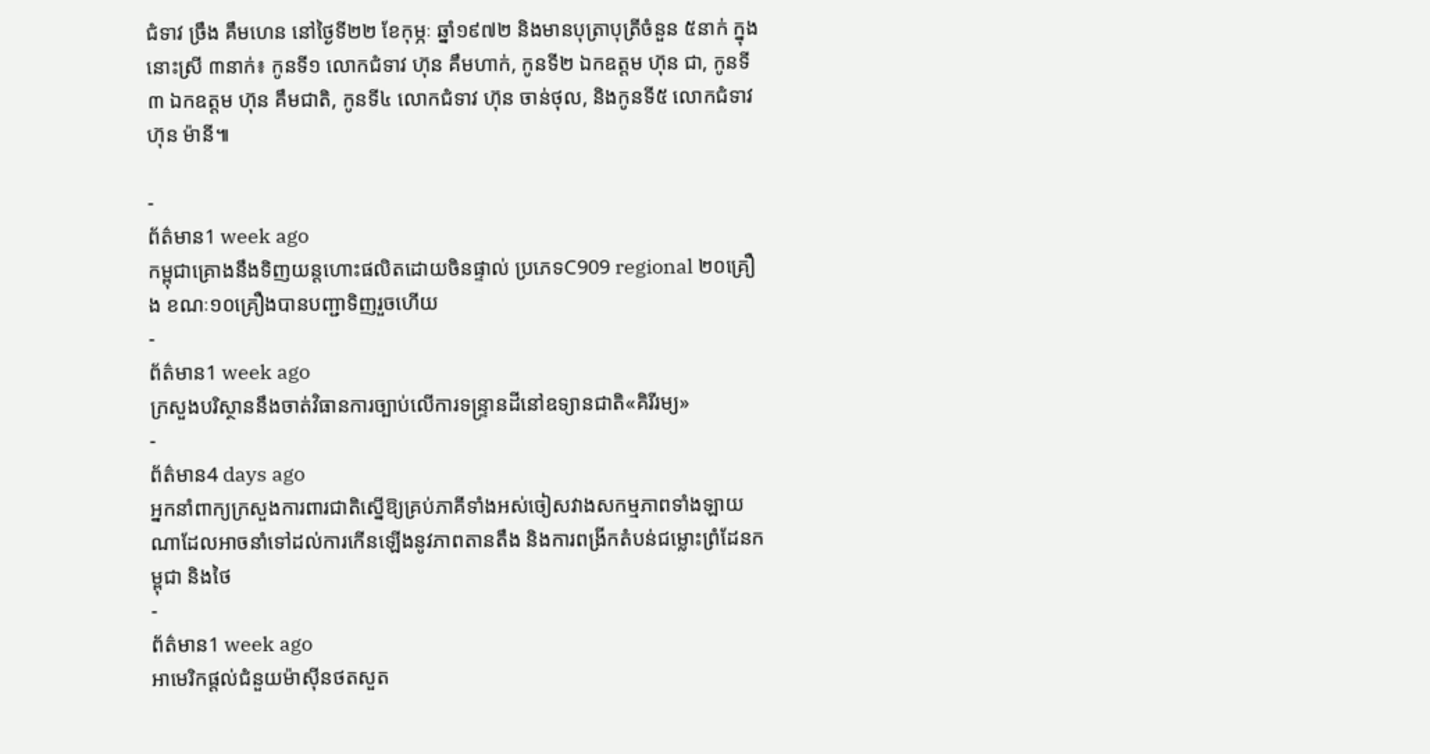ជំទាវ ច្រឹង គឹមហេន នៅថ្ងៃទី២២ ខែកុម្ភៈ ឆ្នាំ១៩៧២ និងមានបុត្រាបុត្រីចំនួន ៥នាក់ ក្នុងនោះស្រី ៣នាក់៖ កូនទី១ លោកជំទាវ ហ៊ុន គឹមហាក់, កូនទី២ ឯកឧត្តម ហ៊ុន ជា, កូនទី៣ ឯកឧត្តម ហ៊ុន គឹមជាតិ, កូនទី៤ លោកជំទាវ ហ៊ុន ចាន់ថុល, និងកូនទី៥ លោកជំទាវ ហ៊ុន ម៉ានី៕

-
ព័ត៌មាន1 week ago
កម្ពុជាគ្រោងនឹងទិញយន្តហោះផលិតដោយចិនផ្ទាល់ ប្រភេទC909 regional ២០គ្រឿង ខណៈ១០គ្រឿងបានបញ្ជាទិញរួចហើយ
-
ព័ត៌មាន1 week ago
ក្រសួងបរិស្ថាននឹងចាត់វិធានការច្បាប់លើការទន្រ្ទានដីនៅឧទ្យានជាតិ«គិរីរម្យ»
-
ព័ត៌មាន4 days ago
អ្នកនាំពាក្យក្រសួងការពារជាតិស្នើឱ្យគ្រប់ភាគីទាំងអស់ចៀសវាងសកម្មភាពទាំងឡាយណាដែលអាចនាំទៅដល់ការកើនឡើងនូវភាពតានតឹង និងការពង្រីកតំបន់ជម្លោះព្រំដែនកម្ពុជា និងថៃ
-
ព័ត៌មាន1 week ago
អាមេរិកផ្តល់ជំនួយម៉ាស៊ីនថតសួត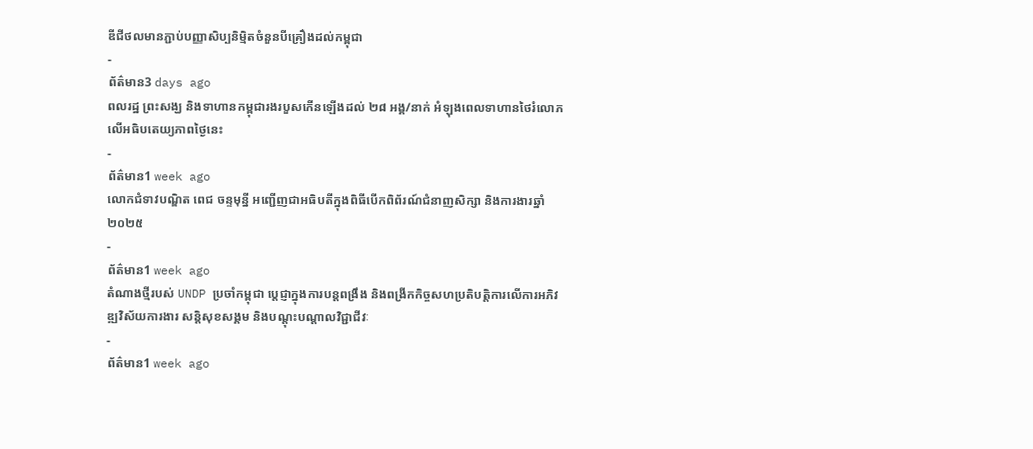ឌីជីថលមានភ្ជាប់បញ្ញាសិប្បនិម្មិតចំនួនបីគ្រឿងដល់កម្ពុជា
-
ព័ត៌មាន3 days ago
ពលរដ្ឋ ព្រះសង្ឃ និងទាហានកម្ពុជារងរបួសកើនឡើងដល់ ២៨ អង្គ/នាក់ អំឡុងពេលទាហានថៃរំលោភលើអធិបតេយ្យភាពថ្ងៃនេះ
-
ព័ត៌មាន1 week ago
លោកជំទាវបណ្ឌិត ពេជ ចន្ទមុន្នី អញ្ជើញជាអធិបតីក្នុងពិធីបើកពិព័រណ៍ជំនាញសិក្សា និងការងារឆ្នាំ២០២៥
-
ព័ត៌មាន1 week ago
តំណាងថ្មីរបស់ UNDP ប្រចាំកម្ពុជា ប្តេជ្ញាក្នុងការបន្តពង្រឹង និងពង្រីកកិច្ចសហប្រតិបត្តិការលើការអភិវឌ្ឍវិស័យការងារ សន្តិសុខសង្គម និងបណ្តុះបណ្តាលវិជ្ជាជីវៈ
-
ព័ត៌មាន1 week ago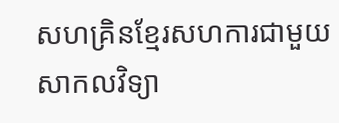សហគ្រិនខ្មែរសហការជាមួយសាកលវិទ្យា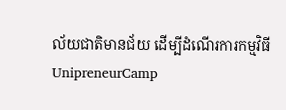ល័យជាតិមានជ័យ ដើម្បីដំណើរការកម្មវិធី UnipreneurCamp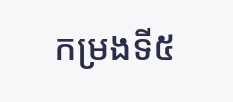កម្រងទី៥